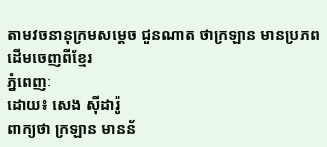តាមវចនានុក្រមសម្តេច ជួនណាត ថាក្រឡាន មានប្រភពដើមចេញពីខ្មែរ
ភ្នំពេញៈ
ដោយ៖ សេង ស៊ីដារ៉ូ
ពាក្យថា ក្រឡាន មានន័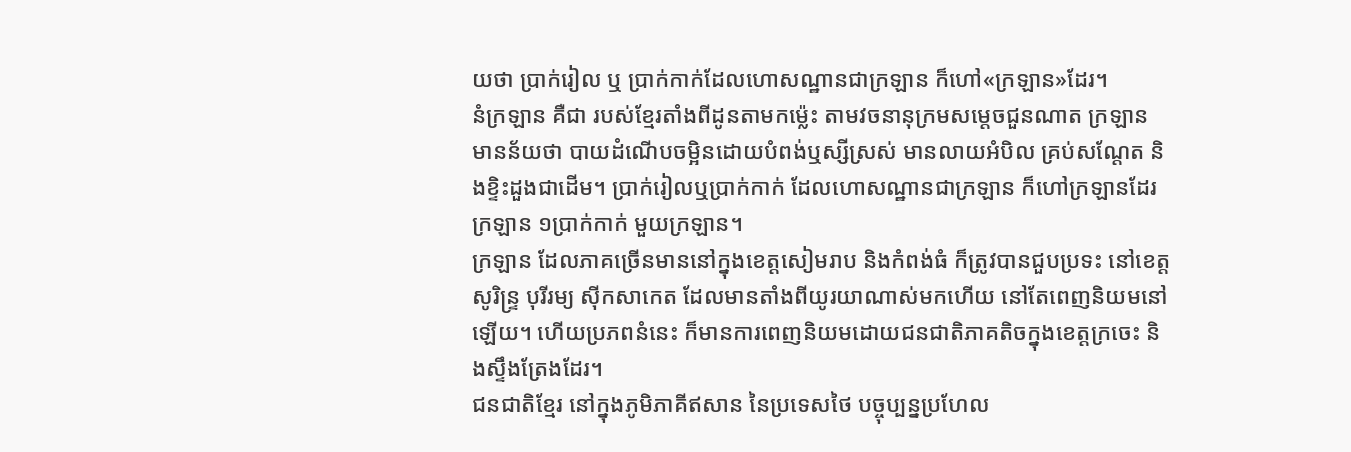យថា ប្រាក់រៀល ឬ ប្រាក់កាក់ដែលហោសណ្ឋានជាក្រឡាន ក៏ហៅ«ក្រឡាន»ដែរ។
នំក្រឡាន គឺជា របស់ខ្មែរតាំងពីដូនតាមកម្ល៉េះ តាមវចនានុក្រមសម្តេចជួនណាត ក្រឡាន មានន័យថា បាយដំណើបចម្អិនដោយបំពង់ឬស្សីស្រស់ មានលាយអំបិល គ្រប់សណ្តែត និងខ្ទិះដួងជាដើម។ ប្រាក់រៀលឬប្រាក់កាក់ ដែលហោសណ្ឋានជាក្រឡាន ក៏ហៅក្រឡានដែរ ក្រឡាន ១ប្រាក់កាក់ មួយក្រឡាន។
ក្រឡាន ដែលភាគច្រើនមាននៅក្នុងខេត្តសៀមរាប និងកំពង់ធំ ក៏ត្រូវបានជួបប្រទះ នៅខេត្តសូរិន្ទ្រ បុរីរម្យ ស៊ីកសាកេត ដែលមានតាំងពីយូរយាណាស់មកហើយ នៅតែពេញនិយមនៅឡើយ។ ហើយប្រភពនំនេះ ក៏មានការពេញនិយមដោយជនជាតិភាគតិចក្នុងខេត្តក្រចេះ និងស្ទឹងត្រែងដែរ។
ជនជាតិខ្មែរ នៅក្នុងភូមិភាគីឥសាន នៃប្រទេសថៃ បច្ចុប្បន្នប្រហែល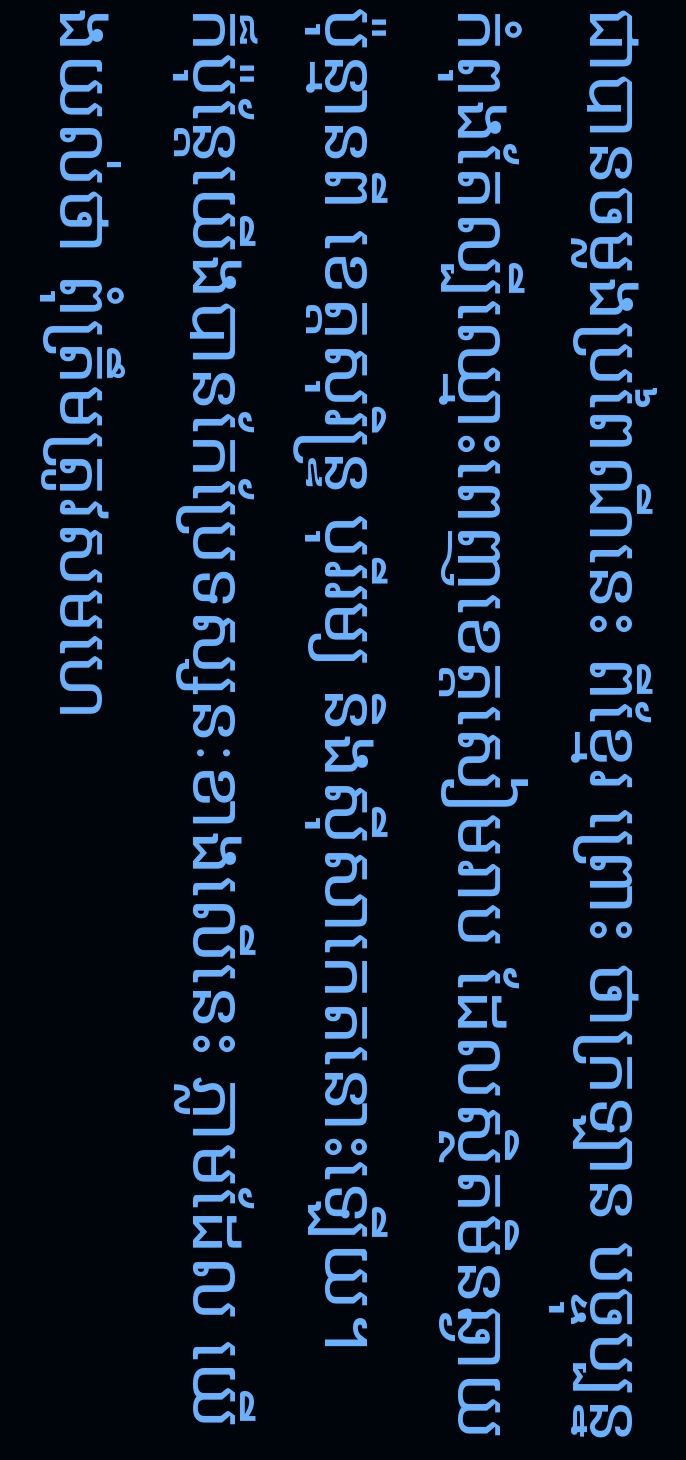ជាបានចម្លងប្រពៃណីនេះ ពីខ្មែរ ព្រោះ ថាក្រឡាន បច្ចុប្បន្នកំពុងតែល្បីឈ្មោះពេញខេត្តសៀមរាប ដែលស្ថិតមិនឆ្ងាយប៉ុន្មានពី ខេត្តសុរិន្ទ្រ បុរីរម្យ និងស៊ីសាកេតនោះឡើយ។
ក៏ប៉ុន្តែយើងបានកែប្រែទស្សនៈខាងលើនេះ ភ្លាមដែល យើងយល់ថា ពុំត្រឹមត្រូវសមហេ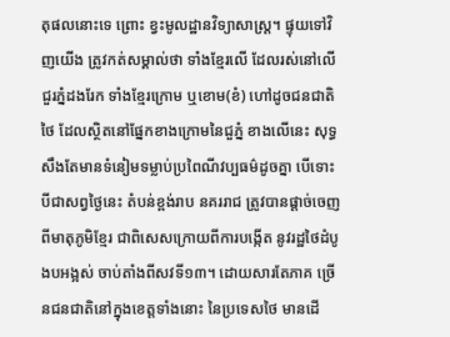តុផលនោះទេ ព្រោះ ខ្វះមូលដ្ឋានវិទ្យាសាស្ត្រ។ ផ្ទុយទៅវិញយើង ត្រូវកត់សម្គាល់ថា ទាំងខ្មែរលើ ដែលរស់នៅលើជួរភ្នំដងរែក ទាំងខ្មែរក្រោម ឬខោម(ខំ) ហៅដូចជនជាតិថៃ ដែលស្ថិតនៅផ្នែកខាងក្រោមនៃជួភ្នំ ខាងលើនេះ សុទ្ធសឹងតែមានទំនៀមទម្លាប់ប្រពៃណីវប្បធម៌ដូចគ្នា បើទោះបីជាសព្វថ្ងៃនេះ តំបន់ខ្ពង់រាប នគររាជ ត្រូវបានផ្តាច់ចេញពីមាតុភូមិខ្មែរ ជាពិសេសក្រោយពីការបង្កើត នូវរដ្ឋថៃដំបូងបអង្អស់ ចាប់តាំងពីសវទី១៣។ ដោយសារតែភាគ ច្រើនជនជាតិនៅក្នុងខេត្តទាំងនោះ នៃប្រទេសថៃ មានដើ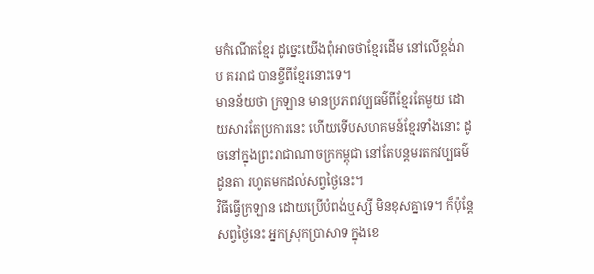មកំណើតខ្មែរ ដូច្នេះយើងពុំអាចថាខ្មែរដើម នៅលើខ្ពង់រាប គររាជ បានខ្ចីពីខ្មែរនោះទេ។
មានន័យថា ក្រឡាន មានប្រភពវប្បធម៌ពីខ្មែរតែមួយ ដោយសារតែប្រការនេះ ហើយទើបសហគមន៍ខ្មែរទាំងនោះ ដូចនៅក្នុងព្រះរាជាណាចក្រកម្ពុជា នៅតែបន្តមរតកវប្បធម៌ដូនតា រហូតមកដល់សព្វថ្ងៃនេះ។
វិធីធ្វើក្រឡាន ដោយប្រើបំពង់ឬស្សី មិនខុសគ្នាទេ។ ក៏ប៉ុន្តែសព្វថ្ងៃនេះ អ្នកស្រុកប្រាសាទ ក្នុងខេ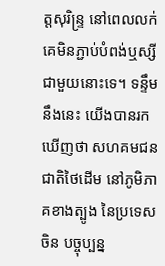ត្តសុរិន្ទ្រ នៅពេលលក់ គេមិនភ្ជាប់បំពង់ឬស្សី ជាមួយនោះទេ។ ទន្ទឹមនឹងនេះ យើងបានរកឃើញថា សហគមជនជាតិថៃដើម នៅភូមិភាគខាងត្បូង នៃប្រទេសចិន បច្ចុប្បន្ន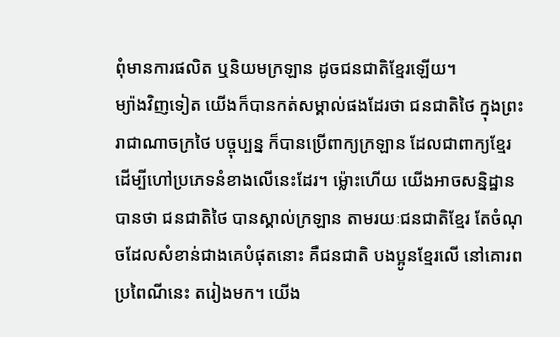ពុំមានការផលិត ឬនិយមក្រឡាន ដូចជនជាតិខ្មែរឡើយ។
ម្យ៉ាងវិញទៀត យើងក៏បានកត់សម្គាល់ផងដែរថា ជនជាតិថៃ ក្នុងព្រះរាជាណាចក្រថៃ បច្ចុប្បន្ន ក៏បានប្រើពាក្យក្រឡាន ដែលជាពាក្យខ្មែរ ដើម្បីហៅប្រភេទនំខាងលើនេះដែរ។ ម្ល៉ោះហើយ យើងអាចសន្និដ្ឋានបានថា ជនជាតិថៃ បានស្គាល់ក្រឡាន តាមរយៈជនជាតិខ្មែរ តែចំណុចដែលសំខាន់ជាងគេបំផុតនោះ គឺជនជាតិ បងប្អូនខ្មែរលើ នៅគោរពប្រពៃណីនេះ តរៀងមក។ យើង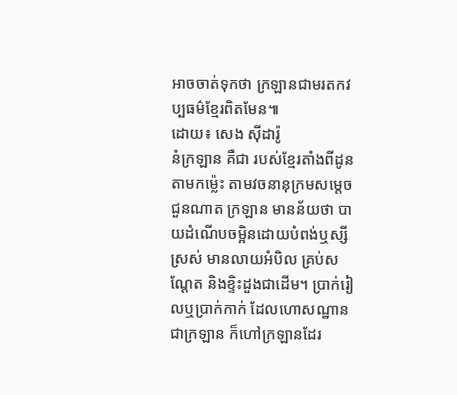អាចចាត់ទុកថា ក្រឡានជាមរតកវប្បធម៌ខ្មែរពិតមែន៕
ដោយ៖ សេង ស៊ីដារ៉ូ
នំក្រឡាន គឺជា របស់ខ្មែរតាំងពីដូនតាមកម្ល៉េះ តាមវចនានុក្រមសម្តេចជួនណាត ក្រឡាន មានន័យថា បាយដំណើបចម្អិនដោយបំពង់ឬស្សីស្រស់ មានលាយអំបិល គ្រប់សណ្តែត និងខ្ទិះដួងជាដើម។ ប្រាក់រៀលឬប្រាក់កាក់ ដែលហោសណ្ឋានជាក្រឡាន ក៏ហៅក្រឡានដែរ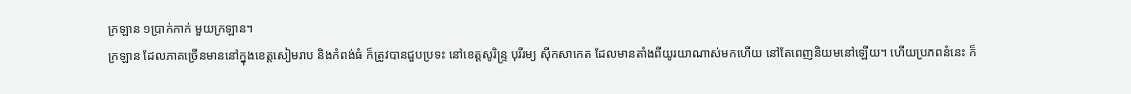ក្រឡាន ១ប្រាក់កាក់ មួយក្រឡាន។
ក្រឡាន ដែលភាគច្រើនមាននៅក្នុងខេត្តសៀមរាប និងកំពង់ធំ ក៏ត្រូវបានជួបប្រទះ នៅខេត្តសូរិន្ទ្រ បុរីរម្យ ស៊ីកសាកេត ដែលមានតាំងពីយូរយាណាស់មកហើយ នៅតែពេញនិយមនៅឡើយ។ ហើយប្រភពនំនេះ ក៏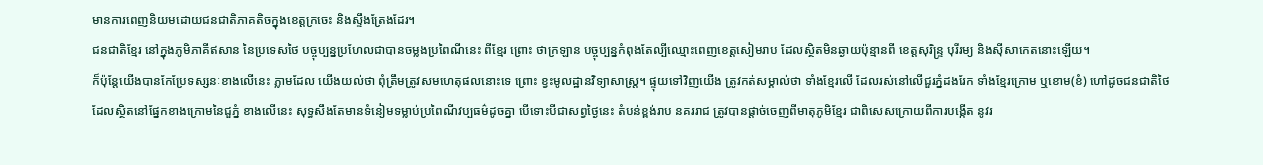មានការពេញនិយមដោយជនជាតិភាគតិចក្នុងខេត្តក្រចេះ និងស្ទឹងត្រែងដែរ។
ជនជាតិខ្មែរ នៅក្នុងភូមិភាគីឥសាន នៃប្រទេសថៃ បច្ចុប្បន្នប្រហែលជាបានចម្លងប្រពៃណីនេះ ពីខ្មែរ ព្រោះ ថាក្រឡាន បច្ចុប្បន្នកំពុងតែល្បីឈ្មោះពេញខេត្តសៀមរាប ដែលស្ថិតមិនឆ្ងាយប៉ុន្មានពី ខេត្តសុរិន្ទ្រ បុរីរម្យ និងស៊ីសាកេតនោះឡើយ។
ក៏ប៉ុន្តែយើងបានកែប្រែទស្សនៈខាងលើនេះ ភ្លាមដែល យើងយល់ថា ពុំត្រឹមត្រូវសមហេតុផលនោះទេ ព្រោះ ខ្វះមូលដ្ឋានវិទ្យាសាស្ត្រ។ ផ្ទុយទៅវិញយើង ត្រូវកត់សម្គាល់ថា ទាំងខ្មែរលើ ដែលរស់នៅលើជួរភ្នំដងរែក ទាំងខ្មែរក្រោម ឬខោម(ខំ) ហៅដូចជនជាតិថៃ ដែលស្ថិតនៅផ្នែកខាងក្រោមនៃជួភ្នំ ខាងលើនេះ សុទ្ធសឹងតែមានទំនៀមទម្លាប់ប្រពៃណីវប្បធម៌ដូចគ្នា បើទោះបីជាសព្វថ្ងៃនេះ តំបន់ខ្ពង់រាប នគររាជ ត្រូវបានផ្តាច់ចេញពីមាតុភូមិខ្មែរ ជាពិសេសក្រោយពីការបង្កើត នូវរ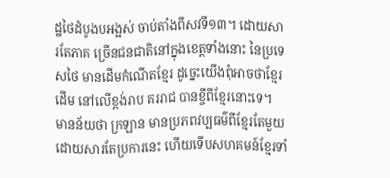ដ្ឋថៃដំបូងបអង្អស់ ចាប់តាំងពីសវទី១៣។ ដោយសារតែភាគ ច្រើនជនជាតិនៅក្នុងខេត្តទាំងនោះ នៃប្រទេសថៃ មានដើមកំណើតខ្មែរ ដូច្នេះយើងពុំអាចថាខ្មែរដើម នៅលើខ្ពង់រាប គររាជ បានខ្ចីពីខ្មែរនោះទេ។
មានន័យថា ក្រឡាន មានប្រភពវប្បធម៌ពីខ្មែរតែមួយ ដោយសារតែប្រការនេះ ហើយទើបសហគមន៍ខ្មែរទាំ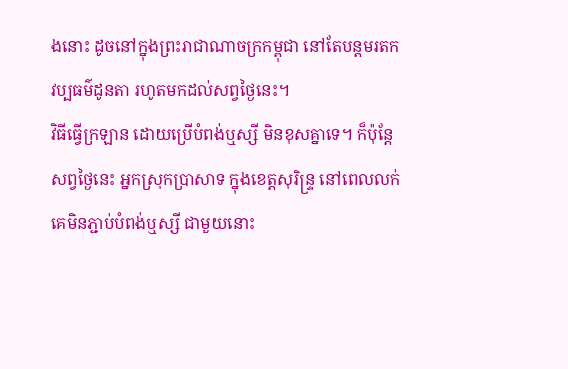ងនោះ ដូចនៅក្នុងព្រះរាជាណាចក្រកម្ពុជា នៅតែបន្តមរតកវប្បធម៌ដូនតា រហូតមកដល់សព្វថ្ងៃនេះ។
វិធីធ្វើក្រឡាន ដោយប្រើបំពង់ឬស្សី មិនខុសគ្នាទេ។ ក៏ប៉ុន្តែសព្វថ្ងៃនេះ អ្នកស្រុកប្រាសាទ ក្នុងខេត្តសុរិន្ទ្រ នៅពេលលក់ គេមិនភ្ជាប់បំពង់ឬស្សី ជាមួយនោះ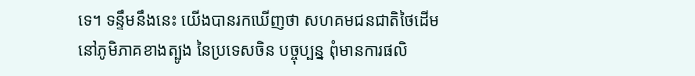ទេ។ ទន្ទឹមនឹងនេះ យើងបានរកឃើញថា សហគមជនជាតិថៃដើម នៅភូមិភាគខាងត្បូង នៃប្រទេសចិន បច្ចុប្បន្ន ពុំមានការផលិ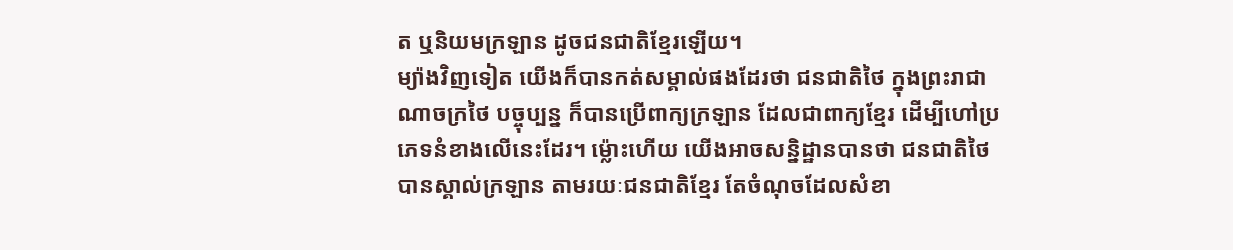ត ឬនិយមក្រឡាន ដូចជនជាតិខ្មែរឡើយ។
ម្យ៉ាងវិញទៀត យើងក៏បានកត់សម្គាល់ផងដែរថា ជនជាតិថៃ ក្នុងព្រះរាជាណាចក្រថៃ បច្ចុប្បន្ន ក៏បានប្រើពាក្យក្រឡាន ដែលជាពាក្យខ្មែរ ដើម្បីហៅប្រភេទនំខាងលើនេះដែរ។ ម្ល៉ោះហើយ យើងអាចសន្និដ្ឋានបានថា ជនជាតិថៃ បានស្គាល់ក្រឡាន តាមរយៈជនជាតិខ្មែរ តែចំណុចដែលសំខា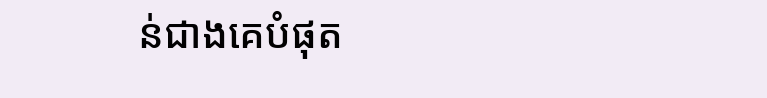ន់ជាងគេបំផុត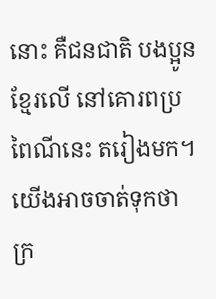នោះ គឺជនជាតិ បងប្អូនខ្មែរលើ នៅគោរពប្រពៃណីនេះ តរៀងមក។ យើងអាចចាត់ទុកថា ក្រ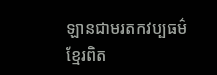ឡានជាមរតកវប្បធម៌ខ្មែរពិត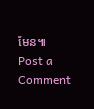មែន៕
Post a Comment